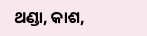ଥଣ୍ଡା, କାଶ,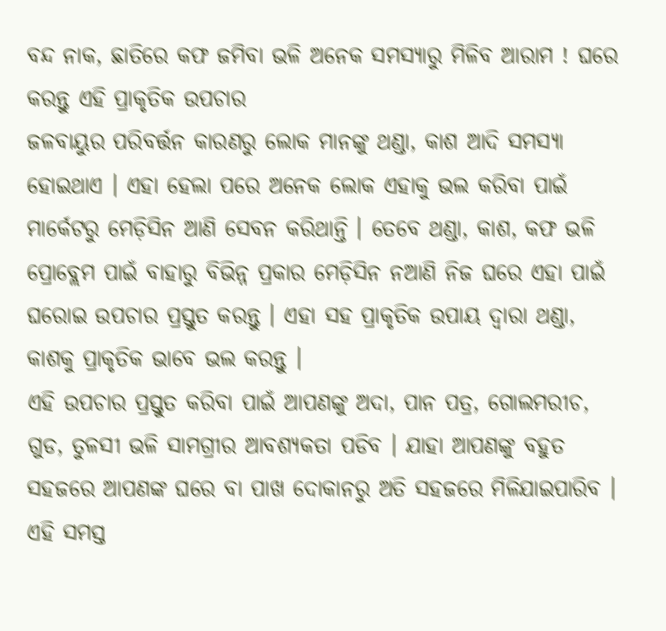ବନ୍ଦ ନାକ, ଛାତିରେ କଫ ଜମିବା ଭଳି ଅନେକ ସମସ୍ଯାରୁ ମିଳିବ ଆରାମ ! ଘରେ କରନ୍ତୁ ଏହି ପ୍ରାକୃତିକ ଉପଚାର
ଜଳବାୟୁର ପରିବର୍ତ୍ତନ କାରଣରୁ ଲୋକ ମାନଙ୍କୁ ଥଣ୍ଡା, କାଶ ଆଦି ସମସ୍ଯା ହୋଇଥାଏ । ଏହା ହେଲା ପରେ ଅନେକ ଲୋକ ଏହାକୁ ଭଲ କରିବା ପାଇଁ ମାର୍କେଟରୁ ମେଡ଼ିସିନ ଆଣି ସେବନ କରିଥାନ୍ତି । ତେବେ ଥଣ୍ଡା, କାଶ, କଫ ଭଳି ପ୍ରୋବ୍ଲେମ ପାଇଁ ବାହାରୁ ବିଭିନ୍ନ ପ୍ରକାର ମେଡ଼ିସିନ ନଆଣି ନିଜ ଘରେ ଏହା ପାଇଁ ଘରୋଇ ଉପଚାର ପ୍ରସ୍ତୁତ କରନ୍ତୁ । ଏହା ସହ ପ୍ରାକୃତିକ ଉପାୟ ଦ୍ଵାରା ଥଣ୍ଡା, କାଶକୁ ପ୍ରାକୃତିକ ଭାବେ ଭଲ କରନ୍ତୁ ।
ଏହି ଉପଚାର ପ୍ରସ୍ତୁତ କରିବା ପାଇଁ ଆପଣଙ୍କୁ ଅଦା, ପାନ ପତ୍ର, ଗୋଲମରୀଚ, ଗୁଡ, ତୁଳସୀ ଭଳି ସାମଗ୍ରୀର ଆବଶ୍ୟକତା ପଡିବ । ଯାହା ଆପଣଙ୍କୁ ବହୁତ ସହଜରେ ଆପଣଙ୍କ ଘରେ ବା ପାଖ ଦୋକାନରୁ ଅତି ସହଜରେ ମିଳିଯାଇପାରିବ । ଏହି ସମସ୍ତ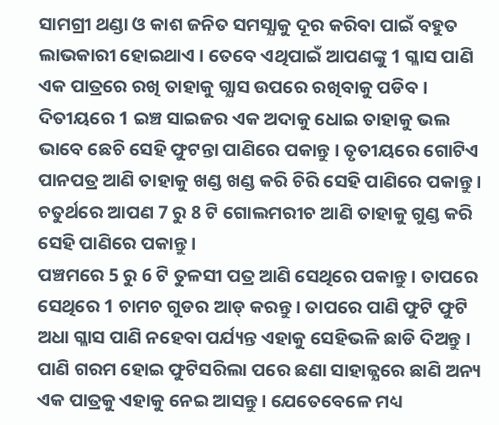ସାମଗ୍ରୀ ଥଣ୍ଡା ଓ କାଶ ଜନିତ ସମସ୍ଯାକୁ ଦୂର କରିବା ପାଇଁ ବହୁତ ଲାଭକାରୀ ହୋଇଥାଏ । ତେବେ ଏଥିପାଇଁ ଆପଣଙ୍କୁ 1 ଗ୍ଳାସ ପାଣି ଏକ ପାତ୍ରରେ ରଖି ତାହାକୁ ଗ୍ଯାସ ଉପରେ ରଖିବାକୁ ପଡିବ ।
ଦିତୀୟରେ 1 ଇଞ୍ଚ ସାଇଜର ଏକ ଅଦାକୁ ଧୋଇ ତାହାକୁ ଭଲ ଭାବେ ଛେଚି ସେହି ଫୁଟନ୍ତା ପାଣିରେ ପକାନ୍ତୁ । ତୃତୀୟରେ ଗୋଟିଏ ପାନପତ୍ର ଆଣି ତାହାକୁ ଖଣ୍ଡ ଖଣ୍ଡ କରି ଚିରି ସେହି ପାଣିରେ ପକାନ୍ତୁ । ଚତୁର୍ଥରେ ଆପଣ 7 ରୁ 8 ଟି ଗୋଲମରୀଚ ଆଣି ତାହାକୁ ଗୁଣ୍ଡ କରି ସେହି ପାଣିରେ ପକାନ୍ତୁ ।
ପଞ୍ଚମରେ 5 ରୁ 6 ଟି ତୁଳସୀ ପତ୍ର ଆଣି ସେଥିରେ ପକାନ୍ତୁ । ତାପରେ ସେଥିରେ 1 ଚାମଚ ଗୁଡର ଆଡ୍ କରନ୍ତୁ । ତାପରେ ପାଣି ଫୁଟି ଫୁଟି ଅଧା ଗ୍ଳାସ ପାଣି ନହେବା ପର୍ଯ୍ୟନ୍ତ ଏହାକୁ ସେହିଭଳି ଛାଡି ଦିଅନ୍ତୁ । ପାଣି ଗରମ ହୋଇ ଫୁଟିସରିଲା ପରେ ଛଣା ସାହାଜ୍ଯରେ ଛାଣି ଅନ୍ୟ ଏକ ପାତ୍ରକୁ ଏହାକୁ ନେଇ ଆସନ୍ତୁ । ଯେତେବେଳେ ମଧ୍ୟ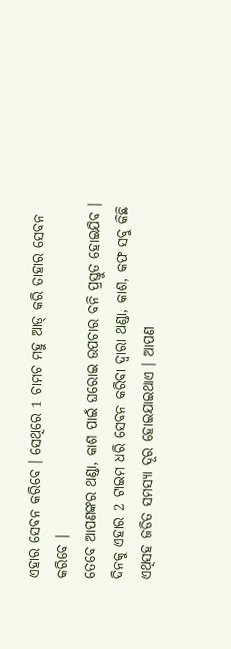ଏହାର ସେବନ କରିବେ । ସେଥିରେ 1 ଚାମଚ ମହୁ ଆଡ୍ କରି ତାହାର ସେବନ କରିବେ ।
ତେବେ ଆପଣଙ୍କର ଥଣ୍ଡା, କାଶ ପାଇଁ ଘରୋଇ ଉପଚାର ବନି ପ୍ରସ୍ତୁତ ହୋଇଯିବ । ଦିନକୁ ଏହାର 2 ଟାଇମ ଧରି ସେବନ କରିବା ଦ୍ଵାରା ଥଣ୍ଡା, କାଶ, କଫ ସବୁ କିଛି ଏଥିସହ ଜଡିତ ସମସ୍ଯା ଦୂର ହୋଇଯାଇଥାଏ । ଆପଣ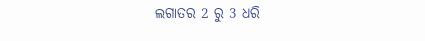ଲଗାତର 2 ରୁ 3 ଧରି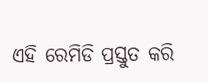ଏହି ରେମିଡି ପ୍ରସ୍ତୁତ କରି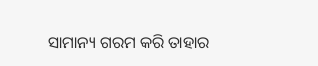ସାମାନ୍ୟ ଗରମ କରି ତାହାର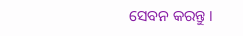ସେବନ କରନ୍ତୁ ।